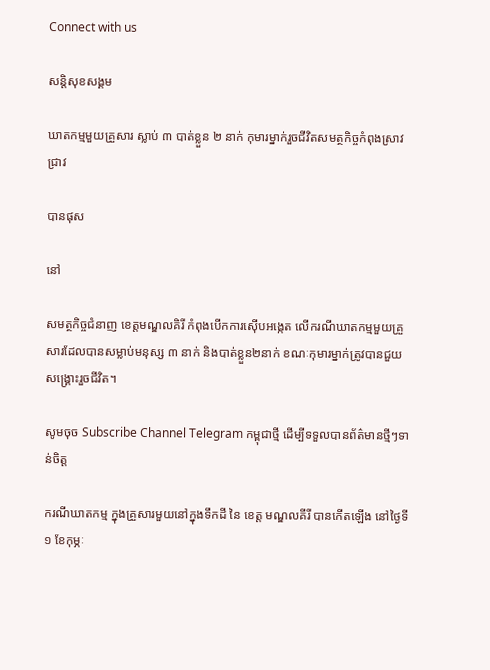Connect with us

សន្តិសុខសង្គម

ឃាតកម្មមួយគ្រួសារ ស្លាប់ ៣ បាត់ខ្លួន ២ នាក់ កុមារម្នាក់រួចជីវិតសមត្ថកិច្ចកំពុងស្រាវជ្រាវ

បានផុស

នៅ

សមត្ថកិច្ចជំនាញ ខេត្តមណ្ឌលគិរី កំពុងបើកការស៊ើបអង្កេត លើករណីឃាតកម្មមួយគ្រួសារដែលបានសម្លាប់មនុស្ស ៣ នាក់ និងបាត់ខ្លួន២នាក់ ខណៈកុមារម្នាក់ត្រូវបានជួយសង្គ្រោះរួចជីវិត។

សូមចុច Subscribe Channel Telegram កម្ពុជាថ្មី ដើម្បីទទួលបានព័ត៌មានថ្មីៗទាន់ចិត្ត

ករណីឃាតកម្ម ក្នុងគ្រួសារមួយនៅក្នុងទឹកដី នៃ ខេត្ត មណ្ឌលគីរី បានកើតឡើង នៅថ្ងៃទី ១ ខែកុម្ភៈ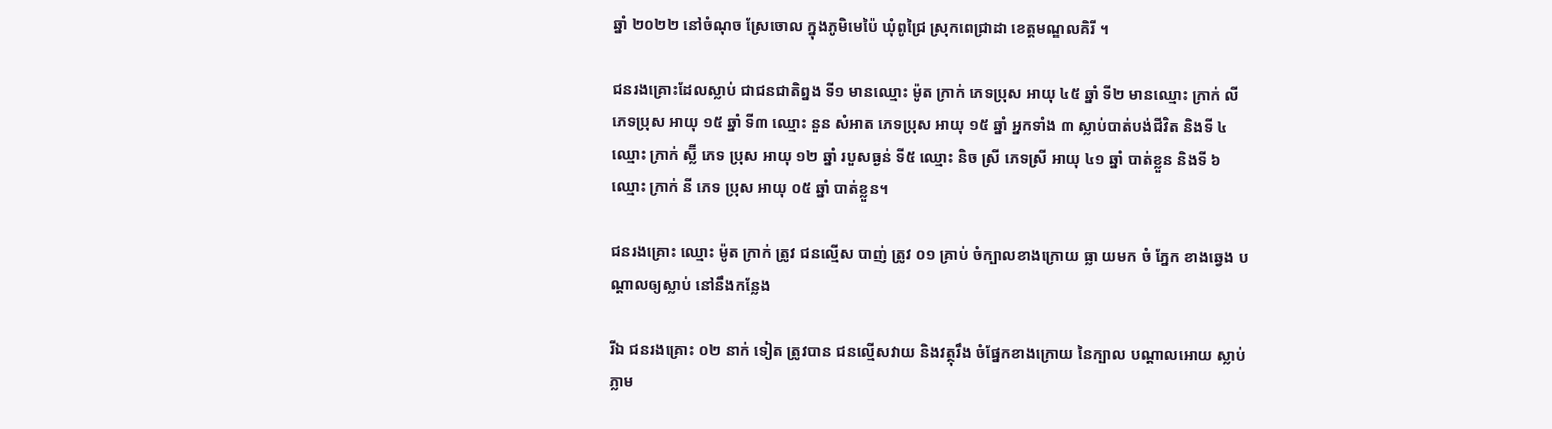ឆ្នាំ ២០២២ នៅចំណុច ស្រែចោល ក្នុងភូមិមេប៉ៃ ឃុំពូជ្រៃ ស្រុកពេជ្រាដា ខេត្តមណ្ឌលគិរី ។

ជនរងគ្រោះដែលស្លាប់ ជាជនជាតិព្នង ទី១ មានឈ្មោះ ម៉ូត ក្រាក់ ភេទប្រុស អាយុ ៤៥ ឆ្នាំ ទី២ មានឈ្មោះ ក្រាក់ លី ភេទប្រុស អាយុ ១៥ ឆ្នាំ ទី៣ ឈ្មោះ នួន សំអាត ភេទប្រុស អាយុ ១៥ ឆ្នាំ អ្នកទាំង ៣ ស្លាប់បាត់បង់ជីវិត និងទី ៤ ឈ្មោះ ក្រាក់ ស្ល៊ី ភេទ ប្រុស អាយុ ១២ ឆ្នាំ របួសធ្ងន់ ទី៥ ឈ្មោះ និច ស្រី ភេទស្រី អាយុ ៤១ ឆ្នាំ បាត់ខ្លួន និងទី ៦ ឈ្មោះ ក្រាក់ នី ភេទ ប្រុស អាយុ ០៥ ឆ្នាំ បាត់ខ្លួន។

ជនរងគ្រោះ ឈ្មោះ ម៉ូត ក្រាក់ ត្រូវ ជនល្មើស បាញ់ ត្រូវ ០១ គ្រាប់ ចំក្បាលខាងក្រោយ ធ្លា យមក ចំ ភ្នែក ខាងឆ្វេង បណ្តាលឲ្យស្លាប់ នៅនឹងកន្លែង

រីឯ ជនរងគ្រោះ ០២ នាក់ ទៀត ត្រូវបាន ជនល្មើសវាយ និងវត្ថុរឹង ចំផ្នែកខាងក្រោយ នៃក្បាល បណ្តាលអោយ ស្លាប់ ភ្លាម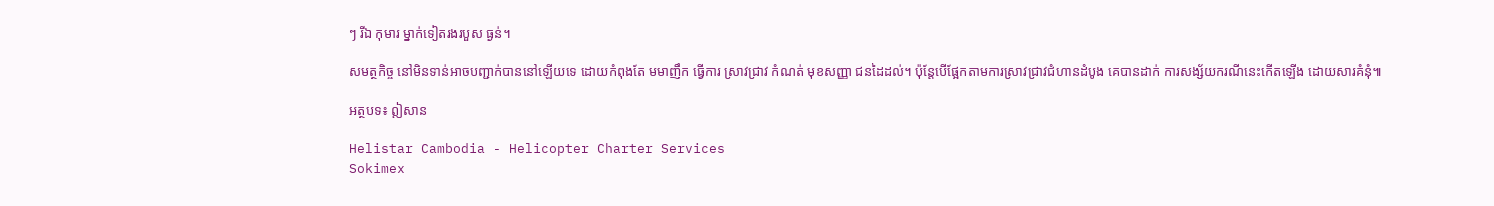ៗ រីឯ កុមារ ម្នាក់ទៀតរងរបួស ធ្ងន់។

សមត្ថកិច្ច នៅមិនទាន់អាចបញ្ជាក់បាននៅឡើយទេ ដោយកំពុងតែ មមាញឹក ធ្វើការ ស្រាវជ្រាវ កំណត់ មុខសញ្ញា ជនដៃដល់។ ប៉ុន្តែបើផ្អែកតាមការស្រាវជ្រាវជំហានដំបូង គេបានដាក់ ការសង្ស័យករណីនេះកើតឡើង ដោយសារគំនុំ៕

អត្ថបទ៖ ឦសាន

Helistar Cambodia - Helicopter Charter Services
Sokimex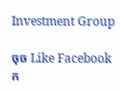Investment Group

ចុច Like Facebook ក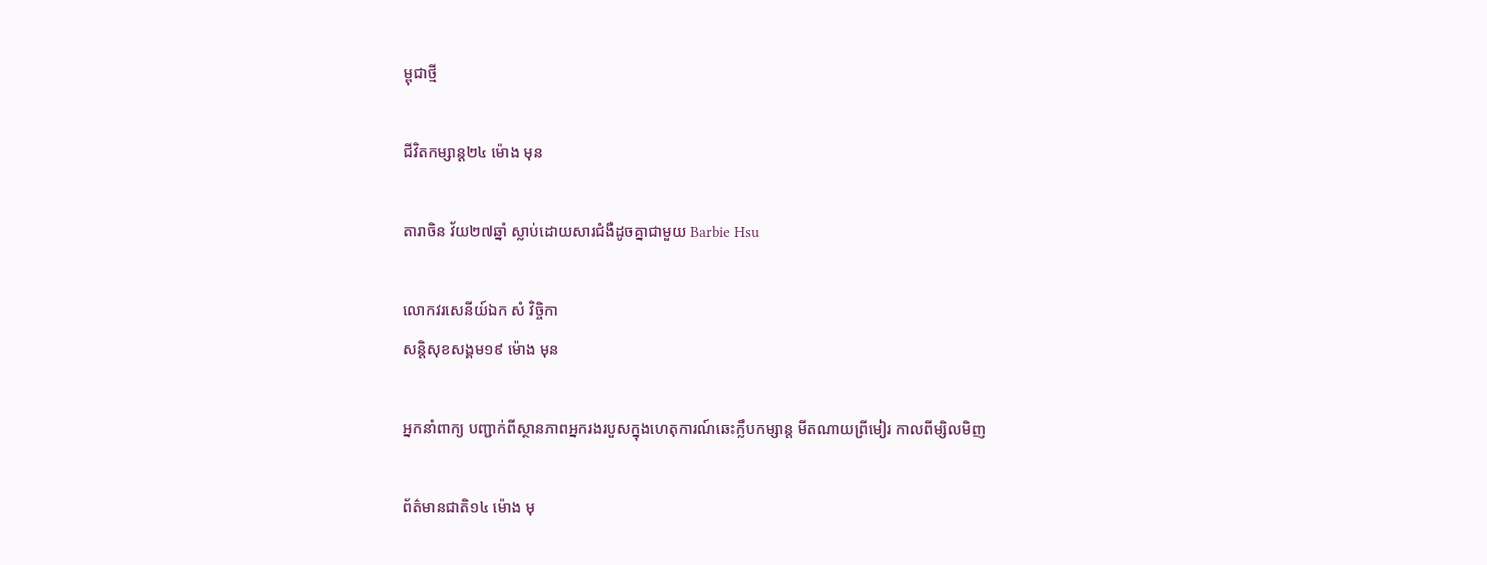ម្ពុជាថ្មី

ជីវិតកម្សាន្ដ២៤ ម៉ោង មុន

តារាចិន វ័យ២៧ឆ្នាំ ស្លាប់ដោយសារជំងឺដូចគ្នាជាមួយ Barbie Hsu

លោកវរសេនីយ៍ឯក សំ វិច្ចិកា
សន្តិសុខសង្គម១៩ ម៉ោង មុន

អ្នកនាំពាក្យ បញ្ជាក់ពីស្ថានភាពអ្នករងរបួសក្នុងហេតុការណ៍ឆេះក្លឹបកម្សាន្ដ មីតណាយព្រីមៀរ កាលពីម្សិលមិញ

ព័ត៌មានជាតិ១៤ ម៉ោង មុ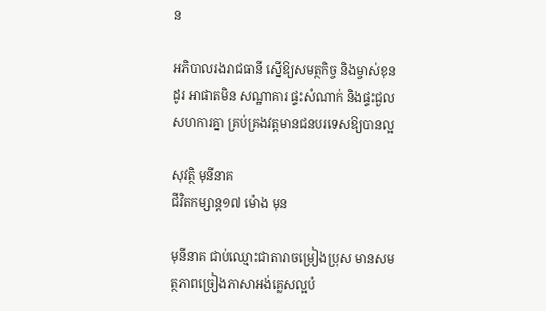ន

អភិបាលរងរាជធានី ស្នើឱ្យសមត្ថកិច្ច និងម្ចាស់ខុនដូរ អាផាតមិន សណ្ឋាគារ ផ្ទះសំណាក់ និងផ្ទះជួល សហការគ្នា គ្រប់គ្រងវត្តមានជនបរទេសឱ្យបានល្អ

សុវត្ថិ មុនីនាគ
ជីវិតកម្សាន្ដ១៧ ម៉ោង មុន

មុនីនាគ ជាប់ឈ្មោះជាតារាចម្រៀងប្រុស មានសមត្ថភាពច្រៀងភាសាអង់គ្លេសល្អបំ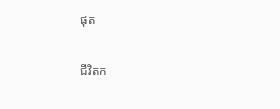ផុត

ជីវិតក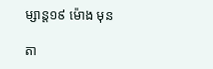ម្សាន្ដ១៩ ម៉ោង មុន

តា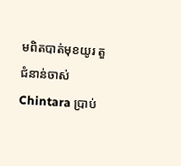មពិតបាត់មុខយូរ តួជំនាន់ចាស់ Chintara ប្រាប់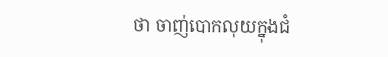ថា ចាញ់បោកលុយក្នុងជំ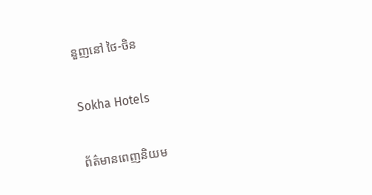នួញនៅ ថៃ-ចិន

Sokha Hotels

ព័ត៌មានពេញនិយម